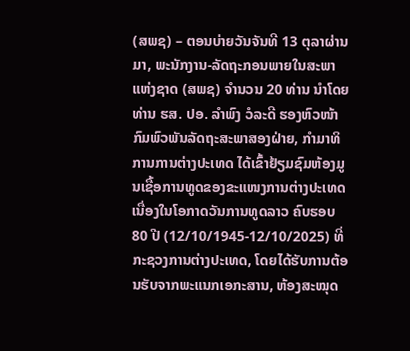(ສພຊ) – ຕອນບ່າຍວັນຈັນທີ 13 ຕຸລາຜ່ານມາ, ພະນັກງານ-ລັດຖະກອນພາຍໃນສະພາແຫ່ງຊາດ (ສພຊ) ຈຳນວນ 20 ທ່ານ ນຳໂດຍທ່ານ ຮສ. ປອ. ລຳພົງ ວໍລະດີ ຮອງຫົວໜ້າກົມພົວພັນລັດຖະສະພາສອງຝ່າຍ, ກໍາມາທິການການຕ່າງປະເທດ ໄດ້ເຂົ້າຢ້ຽມຊົມຫ້ອງມູນເຊື້ອການທູດຂອງຂະແໜງການຕ່າງປະເທດ ເນື່ອງໃນໂອກາດວັນການທູດລາວ ຄົບຮອບ 80 ປີ (12/10/1945-12/10/2025) ທີ່ກະຊວງການຕ່າງປະເທດ, ໂດຍໄດ້ຮັບການຕ້ອນຮັບຈາກພະແນກເອກະສານ, ຫ້ອງສະໝຸດ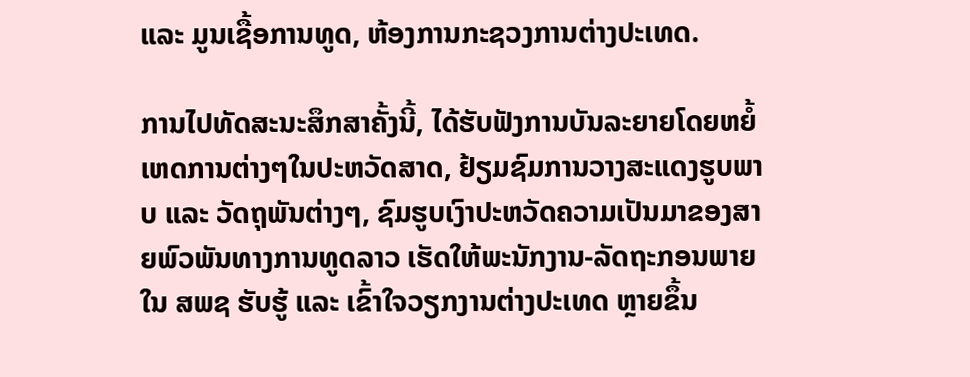ແລະ ມູນເຊື້ອການທູດ, ຫ້ອງການກະຊວງການຕ່າງປະເທດ.

ການໄປທັດສະນະສຶກສາຄັ້ງນີ້, ໄດ້ຮັບຟັງການບັນລະຍາຍໂດຍຫຍໍ້ເຫດການຕ່າງໆໃນປະຫວັດສາດ, ຢ້ຽມຊົມການວາງສະແດງຮູບພາບ ແລະ ວັດຖຸພັນຕ່າງໆ, ຊົມຮູບເງົາປະຫວັດຄວາມເປັນມາຂອງສາຍພົວພັນທາງການທູດລາວ ເຮັດໃຫ້ພະນັກງານ-ລັດຖະກອນພາຍໃນ ສພຊ ຮັບຮູ້ ແລະ ເຂົ້າໃຈວຽກງານຕ່າງປະເທດ ຫຼາຍຂຶ້ນ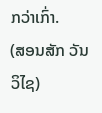ກວ່າເກົ່າ.
(ສອນສັກ ວັນວິໄຊ)